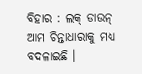ବିହାର : ଲକ୍ ଡାଉନ୍ ଆମ ଚିନ୍ତାଧାରାକୁ ମଧ୍ୟ ବଦଳାଇଛି ।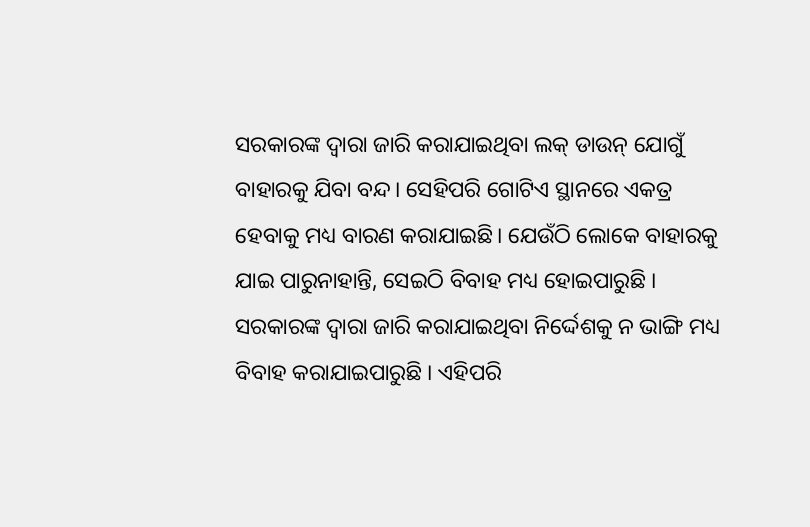ସରକାରଙ୍କ ଦ୍ବାରା ଜାରି କରାଯାଇଥିବା ଲକ୍ ଡାଉନ୍ ଯୋଗୁଁ ବାହାରକୁ ଯିବା ବନ୍ଦ। ସେହିପରି ଗୋଟିଏ ସ୍ଥାନରେ ଏକତ୍ର ହେବାକୁ ମଧ୍ୟ ବାରଣ କରାଯାଇଛି। ଯେଉଁଠି ଲୋକେ ବାହାରକୁ ଯାଇ ପାରୁନାହାନ୍ତି, ସେଇଠି ବିବାହ ମଧ୍ୟ ହୋଇପାରୁଛି । ସରକାରଙ୍କ ଦ୍ବାରା ଜାରି କରାଯାଇଥିବା ନିର୍ଦ୍ଦେଶକୁ ନ ଭାଙ୍ଗି ମଧ୍ୟ ବିବାହ କରାଯାଇପାରୁଛି । ଏହିପରି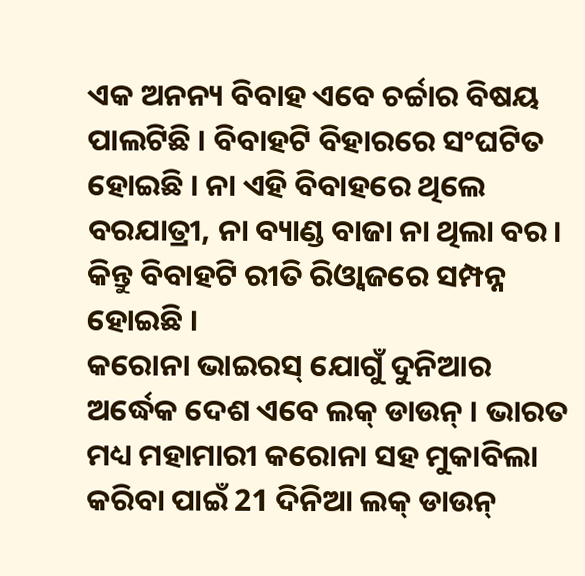ଏକ ଅନନ୍ୟ ବିବାହ ଏବେ ଚର୍ଚ୍ଚାର ବିଷୟ ପାଲଟିଛି । ବିବାହଟି ବିହାରରେ ସଂଘଟିତ ହୋଇଛି । ନା ଏହି ବିବାହରେ ଥିଲେ ବରଯାତ୍ରୀ, ନା ବ୍ୟାଣ୍ଡ ବାଜା ନା ଥିଲା ବର। କିନ୍ତୁ ବିବାହଟି ରୀତି ରିଓ୍ବାଜରେ ସମ୍ପନ୍ନ ହୋଇଛି ।
କରୋନା ଭାଇରସ୍ ଯୋଗୁଁ ଦୁନିଆର ଅର୍ଦ୍ଧେକ ଦେଶ ଏବେ ଲକ୍ ଡାଉନ୍ । ଭାରତ ମଧ୍ୟ ମହାମାରୀ କରୋନା ସହ ମୁକାବିଲା କରିବା ପାଇଁ 21 ଦିନିଆ ଲକ୍ ଡାଉନ୍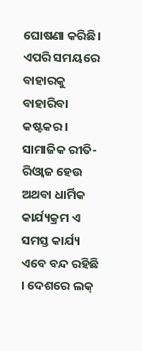ଘୋଷଣା କରିଛି। ଏପରି ସମୟରେ ବାହାରକୁ ବାହାରିବା କଷ୍ଟକର । ସାମାଜିକ ରୀତି-ରିଓ୍ବାଜ ହେଉ ଅଥବା ଧାର୍ମିକ କାର୍ଯ୍ୟକ୍ରମ ଏ ସମସ୍ତ କାର୍ଯ୍ୟ ଏବେ ବନ୍ଦ ରହିଛି । ଦେଶରେ ଲକ୍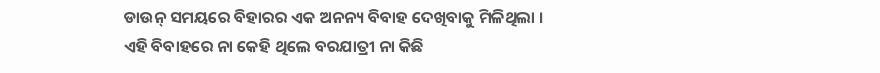ଡାଉନ୍ ସମୟରେ ବିହାରର ଏକ ଅନନ୍ୟ ବିବାହ ଦେଖିବାକୁ ମିଳିଥିଲା । ଏହି ବିବାହରେ ନା କେହି ଥିଲେ ବରଯାତ୍ରୀ ନା କିଛି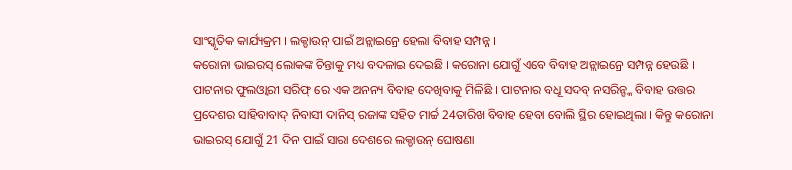ସାଂସ୍କୃତିକ କାର୍ଯ୍ୟକ୍ରମ । ଲକ୍ଡାଉନ୍ ପାଇଁ ଅନ୍ଲାଇନ୍ରେ ହେଲା ବିବାହ ସମ୍ପନ୍ନ ।
କରୋନା ଭାଇରସ୍ ଲୋକଙ୍କ ଚିନ୍ତାକୁ ମଧ୍ୟ ବଦଳାଇ ଦେଇଛି । କରୋନା ଯୋଗୁଁ ଏବେ ବିବାହ ଅନ୍ଲାଇନ୍ରେ ସମ୍ପନ୍ନ ହେଉଛି । ପାଟନାର ଫୁଲଓ୍ବାରୀ ସରିଫ୍ ରେ ଏକ ଅନନ୍ୟ ବିବାହ ଦେଖିବାକୁ ମିଳିଛି । ପାଟନାର ବଧୂ ସଦବ୍ ନସରିନ୍ଙ୍କ ବିବାହ ଉତ୍ତର ପ୍ରଦେଶର ସାହିବାବାଦ୍ ନିବାସୀ ଦାନିସ୍ ରଜାଙ୍କ ସହିତ ମାର୍ଚ୍ଚ 24ତାରିଖ ବିବାହ ହେବା ବୋଲି ସ୍ଥିର ହୋଇଥିଲା । କିନ୍ତୁ କରୋନା ଭାଇରସ୍ ଯୋଗୁଁ 21 ଦିନ ପାଇଁ ସାରା ଦେଶରେ ଲକ୍ଡାଉନ୍ ଘୋଷଣା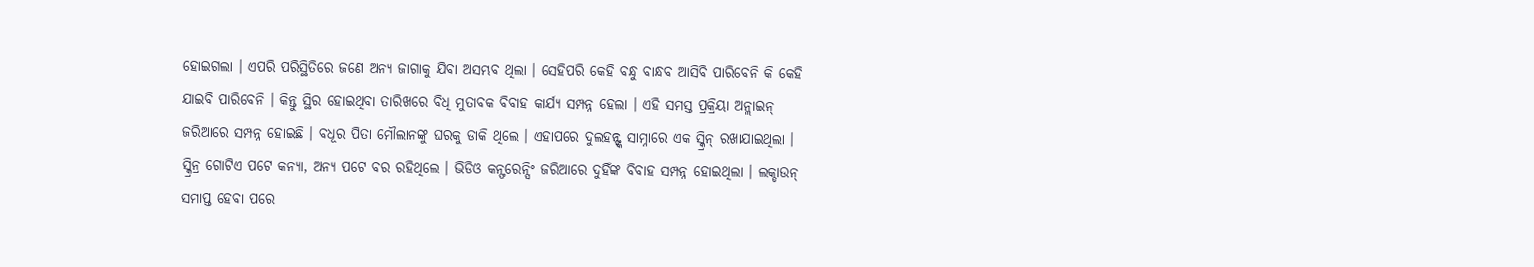ହୋଇଗଲା । ଏପରି ପରିସ୍ଥିତିରେ ଜଣେ ଅନ୍ୟ ଜାଗାକୁ ଯିବା ଅସମ୍ଭବ ଥିଲା । ସେହିପରି କେହି ବନ୍ଧୁ ବାନ୍ଧବ ଆସିବି ପାରିବେନି କି କେହି ଯାଇବି ପାରିବେନି । କିନ୍ତୁ ସ୍ଥିର ହୋଇଥିବା ତାରିଖରେ ବିଧି ମୁତାବକ ବିବାହ କାର୍ଯ୍ୟ ସମ୍ପନ୍ନ ହେଲା । ଏହି ସମସ୍ତ ପ୍ରକ୍ରିୟା ଅନ୍ଲାଇନ୍ ଜରିଆରେ ସମ୍ପନ୍ନ ହୋଇଛି । ବଧୂର ପିତା ମୌଲାନଙ୍କୁ ଘରକୁ ଡାକି ଥିଲେ । ଏହାପରେ ଦୁଲହନ୍ଙ୍କ ସାମ୍ନାରେ ଏକ ସ୍କ୍ରିନ୍ ରଖାଯାଇଥିଲା । ସ୍କ୍ରିନ୍ର ଗୋଟିଏ ପଟେ କନ୍ୟା, ଅନ୍ୟ ପଟେ ବର ରହିଥିଲେ । ଭିଡିଓ କନ୍ଫରେନ୍ସିଂ ଜରିଆରେ ଦୁହିଁଙ୍କ ବିବାହ ସମ୍ପନ୍ନ ହୋଇଥିଲା । ଲକ୍ଡାଉନ୍ ସମାପ୍ତ ହେବା ପରେ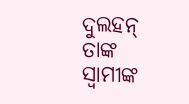ଦୁଲହନ୍ ତାଙ୍କ ସ୍ବାମୀଙ୍କ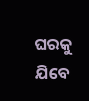ଘରକୁ ଯିବେ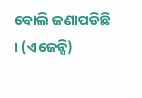ବୋଲି ଜଣାପଡିଛି । (ଏଜେନ୍ସି)